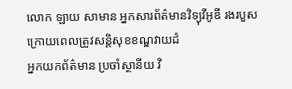លោក ឡាយ សាមាន អ្នកសារព័ត៌មានវិទ្យុវីអូឌី រងរបួសក្រោយពេលត្រូវសន្តិសុខខណ្ឌវាយដំ
អ្នកយកព័ត៌មាន ប្រចាំស្ថានីយ វិ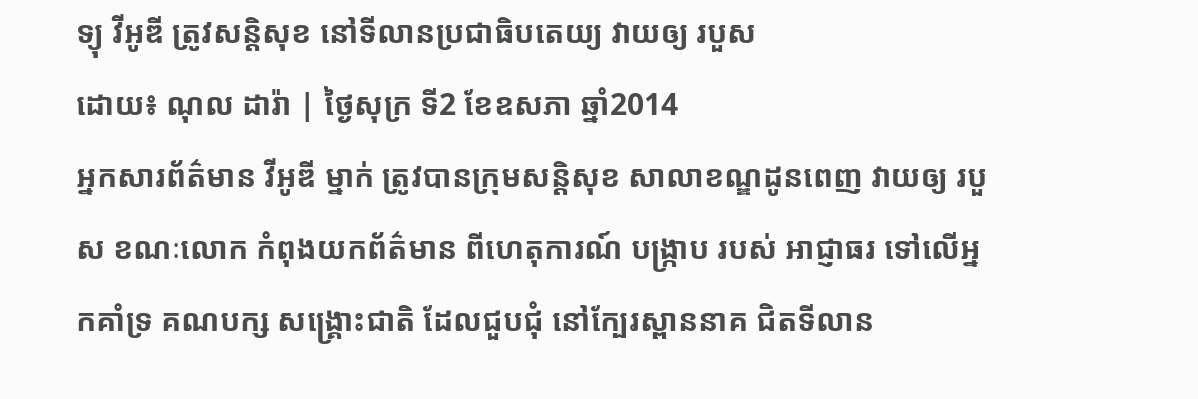ទ្យុ វីអូឌី ត្រូវសន្តិសុខ នៅទីលានប្រជាធិបតេយ្យ វាយឲ្យ របួស
ដោយ៖ ណុល ដារ៉ា | ថ្ងៃសុក្រ ទី2 ខែឧសភា ឆ្នាំ2014
អ្នកសារព័ត៌មាន វីអូឌី ម្នាក់ ត្រូវបានក្រុមសន្តិសុខ សាលាខណ្ឌដូនពេញ វាយឲ្យ របួស ខណៈលោក កំពុងយកព័ត៌មាន ពីហេតុការណ៍ បង្ក្រាប របស់ អាជ្ញាធរ ទៅលើអ្នកគាំទ្រ គណបក្ស សង្គ្រោះជាតិ ដែលជួបជុំ នៅក្បែរស្ពាននាគ ជិតទីលាន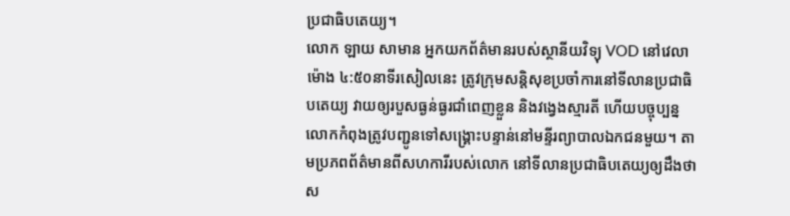ប្រជាធិបតេយ្យ។
លោក ឡាយ សាមាន អ្នកយកព័ត៌មានរបស់ស្ថានីយវិទ្យុ VOD នៅវេលាម៉ោង ៤:៥០នាទីរសៀលនេះ ត្រូវក្រុមសន្តិសុខប្រចាំការនៅទីលានប្រជាធិបតេយ្យ វាយឲ្យរបួសធ្ងន់ធ្ងរជាំពេញខ្លួន និងវង្វេងស្មារតី ហើយបច្ចុប្បន្ន លោកកំពុងត្រូវបញ្ជូនទៅសង្គ្រោះបន្ទាន់នៅមន្ទីរព្យាបាលឯកជនមួយ។ តាមប្រភពព័ត៌មានពីសហការីរបស់លោក នៅទីលានប្រជាធិបតេយ្យឲ្យដឹងថា ស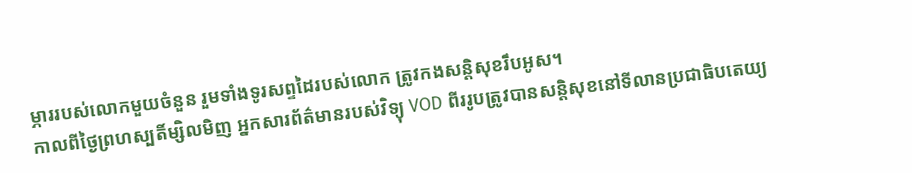ម្ភាររបស់លោកមួយចំនួន រួមទាំងទូរសព្ទដៃរបស់លោក ត្រូវកងសន្តិសុខរឹបអូស។
កាលពីថ្ងៃព្រហស្បតិ៍ម្សិលមិញ អ្នកសារព័ត៌មានរបស់វិទ្យុ VOD ពីររូបត្រូវបានសន្តិសុខនៅទីលានប្រជាធិបតេយ្យ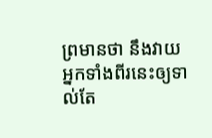ព្រមានថា នឹងវាយអ្នកទាំងពីរនេះឲ្យទាល់តែ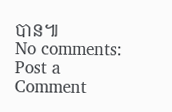បាន៕
No comments:
Post a Comment